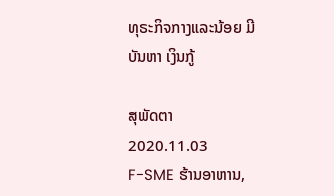ທຸຣະກິຈກາງແລະນ້ອຍ ມີບັນຫາ ເງິນກູ້

ສຸພັດຕາ
2020.11.03
F-SME ຮ້ານອາຫານ,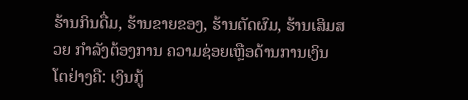ຮ້ານກິນດື່ມ, ຮ້ານຂາຍຂອງ, ຮ້ານຕັດຜົມ, ຮ້ານເສິມສວຍ ກໍາລັງຕ້ອງການ ຄວາມຊ່ອຍເຫຼືອດ້ານການເງິນ ໂຕຢ່າງຄື: ເງິນກູ້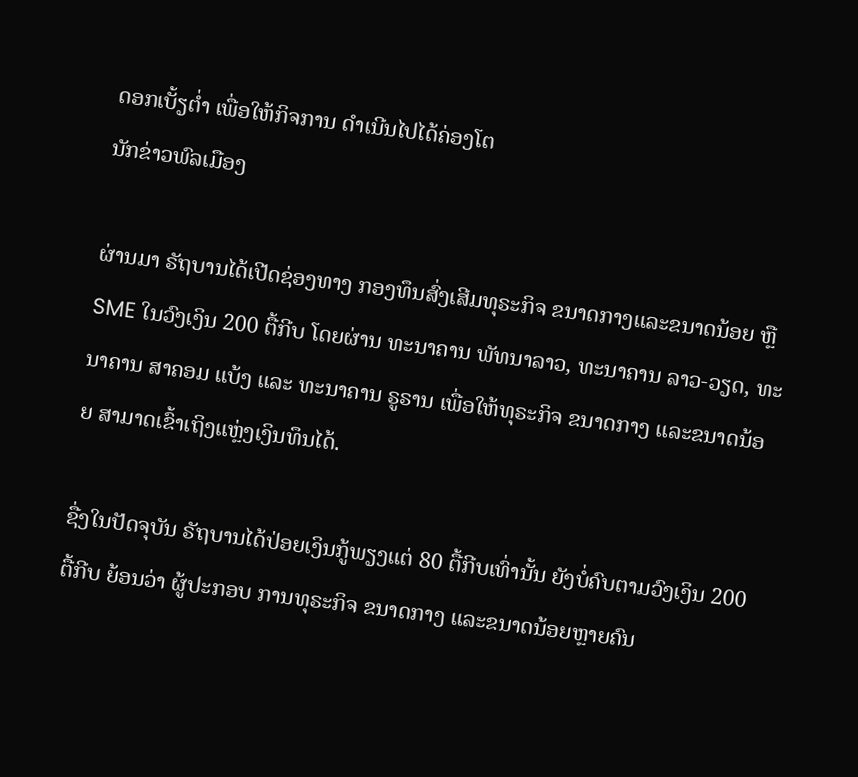ດອກເບັ້ຽຕໍ່າ ເພື່ອໃຫ້ກິຈການ ດໍາເນີນໄປໄດ້ຄ່ອງໂຕ
ນັກຂ່າວພົລເມືອງ

ຜ່ານມາ ຣັຖບານໄດ້ເປີດຊ່ອງທາງ ກອງທຶນສົ່ງເສີມທຸຣະກິຈ ຂນາດກາງແລະຂນາດນ້ອຍ ຫຼື SME ໃນວົງເງິນ 200 ຕື້ກີບ ໂດຍຜ່ານ ທະນາຄານ ພັທນາລາວ, ທະນາຄານ ລາວ-ວຽດ, ທະນາຄານ ສາຄອມ ແບ້ງ ແລະ ທະນາຄານ ຣູຣານ ເພື່ອໃຫ້ທຸຣະກິຈ ຂນາດກາງ ແລະຂນາດນ້ອຍ ສາມາດເຂົ້າເຖິງແຫຼ່ງເງິນທຶນໄດ້.

ຊື່ງໃນປັດຈຸບັນ ຣັຖບານໄດ້ປ່ອຍເງິນກູ້ພຽງແຕ່ 80 ຕື້ກີບເທົ່ານັ້ນ ຍັງບໍ່ຄົບຕາມວົງເງິນ 200 ຕື້ກີບ ຍ້ອນວ່າ ຜູ້ປະກອບ ການທຸຣະກິຈ ຂນາດກາງ ແລະຂນາດນ້ອຍຫຼາຍຄົນ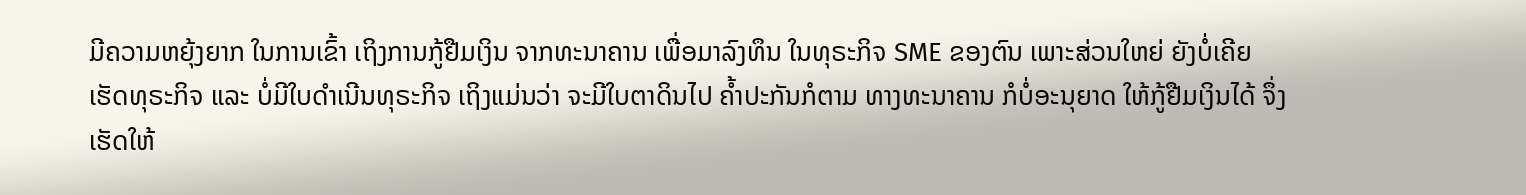ມີຄວາມຫຍຸ້ງຍາກ ໃນການເຂົ້າ ເຖິງການກູ້ຢືມເງິນ ຈາກທະນາຄານ ເພື່ອມາລົງທຶນ ໃນທຸຣະກິຈ SME ຂອງຕົນ ເພາະສ່ວນໃຫຍ່ ຍັງບໍ່ເຄີຍເຮັດທຸຣະກິຈ ແລະ ບໍ່ມີໃບດໍາເນີນທຸຣະກິຈ ເຖິງແມ່ນວ່າ ຈະມີໃບຕາດິນໄປ ຄໍ້າປະກັນກໍຕາມ ທາງທະນາຄານ ກໍບໍ່ອະນຸຍາດ ໃຫ້ກູ້ຢືມເງິນໄດ້ ຈຶ່ງເຮັດໃຫ້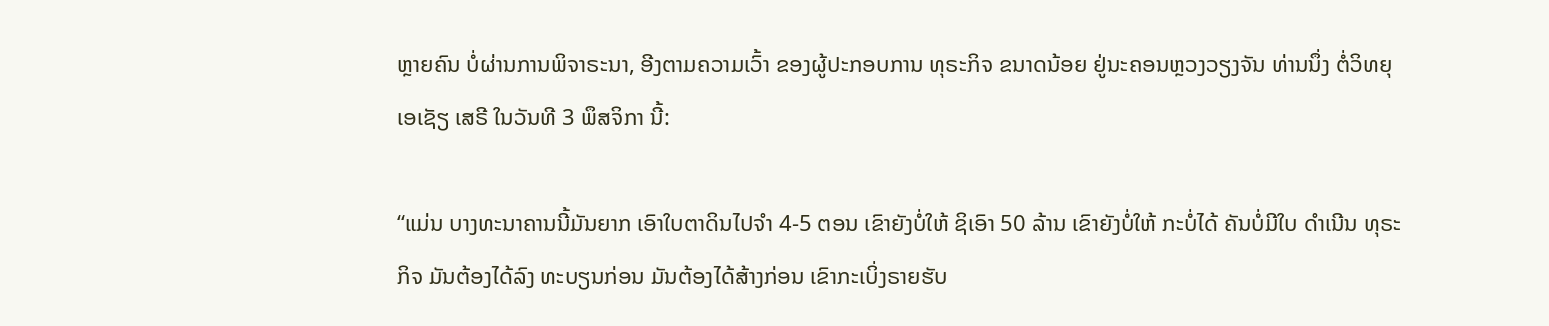ຫຼາຍຄົນ ບໍ່ຜ່ານການພິຈາຣະນາ, ອີງຕາມຄວາມເວົ້າ ຂອງຜູ້ປະກອບການ ທຸຣະກິຈ ຂນາດນ້ອຍ ຢູ່ນະຄອນຫຼວງວຽງຈັນ ທ່ານນຶ່ງ ຕໍ່ວິທຍຸເອເຊັຽ ເສຣີ ໃນວັນທີ 3 ພຶສຈິກາ ນີ້:

“ແມ່ນ ບາງທະນາຄານນີ້ມັນຍາກ ເອົາໃບຕາດິນໄປຈໍາ 4-5 ຕອນ ເຂົາຍັງບໍ່ໃຫ້ ຊິເອົາ 50 ລ້ານ ເຂົາຍັງບໍ່ໃຫ້ ກະບໍ່ໄດ້ ຄັນບໍ່ມີໃບ ດໍາເນີນ ທຸຣະກິຈ ມັນຕ້ອງໄດ້ລົງ ທະບຽນກ່ອນ ມັນຕ້ອງໄດ້ສ້າງກ່ອນ ເຂົາກະເບິ່ງຣາຍຮັບ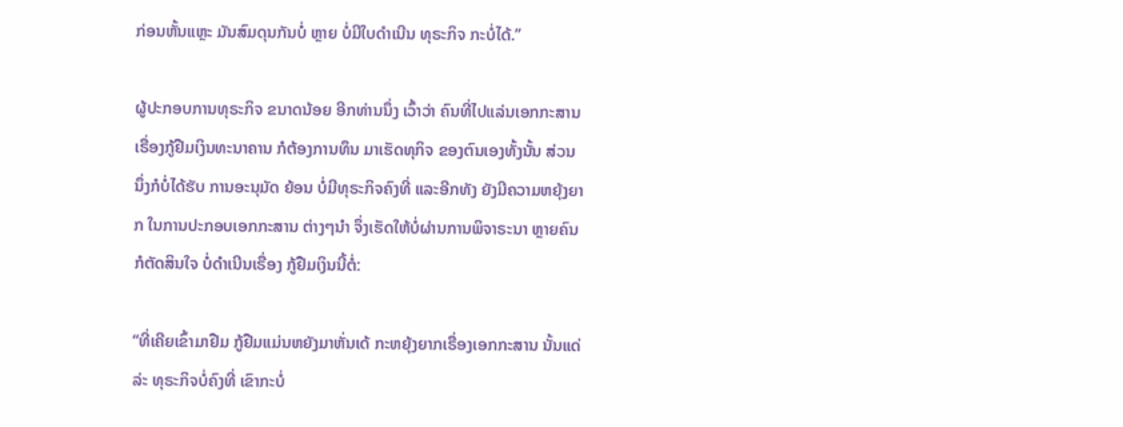ກ່ອນຫັ້ນແຫຼະ ມັນສົມດຸນກັນບໍ່ ຫຼາຍ ບໍ່ມີໃບດໍາເນີນ ທຸຣະກິຈ ກະບໍ່ໄດ້.”

ຜູ້ປະກອບການທຸຣະກິຈ ຂນາດນ້ອຍ ອີກທ່ານນຶ່ງ ເວົ້າວ່າ ຄົນທີ່ໄປແລ່ນເອກກະສານ ເຣື່ອງກູ້ຢືມເງິນທະນາຄານ ກໍຕ້ອງການທຶນ ມາເຮັດທຸກິຈ ຂອງຕົນເອງທັ້ງນັ້ນ ສ່ວນນຶ່ງກໍບໍ່ໄດ້ຮັບ ການອະນຸມັດ ຍ້ອນ ບໍ່ມີທຸຣະກິຈຄົງທີ່ ແລະອີກທັງ ຍັງມີຄວາມຫຍຸ້ງຍາກ ໃນການປະກອບເອກກະສານ ຕ່າງໆນໍາ ຈຶ່ງເຮັດໃຫ້ບໍ່ຜ່ານການພິຈາຣະນາ ຫຼາຍຄົນ ກໍຕັດສິນໃຈ ບໍ່ດໍາເນີນເຣື່ອງ ກູ້ຢືມເງິນນີ້ຕໍ່:

“ທີ່ເຄີຍເຂົ້າມາຢືມ ກູ້ຢືມແມ່ນຫຍັງມາຫັ່ນເດ້ ກະຫຍຸ້ງຍາກເຣື່ອງເອກກະສານ ນັ້ນແດ່ລ່ະ ທຸຣະກິຈບໍ່ຄົງທີ່ ເຂົາກະບໍ່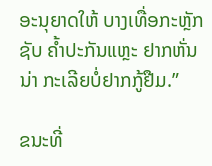ອະນຸຍາດໃຫ້ ບາງເທື່ອກະຫຼັກຊັບ ຄໍ້າປະກັນແຫຼະ ຢາກຫັ່ນນ່າ ກະເລີຍບໍ່ຢາກກູ້ຢືມ.”

ຂນະທີ່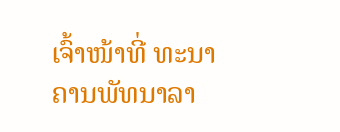ເຈົ້າໜ້າທີ່ ທະນາຄານພັທນາລາ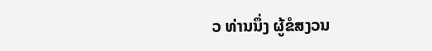ວ ທ່ານນຶ່ງ ຜູ້ຂໍສງວນ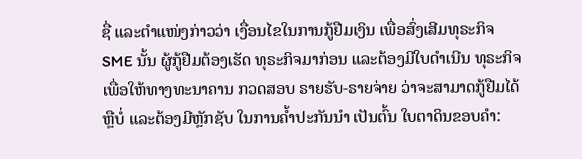ຊື່ ແລະຕໍາແໜ່ງກ່າວວ່າ ເງື່ອນໄຂໃນການກູ້ຢືມເງິນ ເພື່ອສົ່ງເສີມທຸຣະກິຈ SME ນັ້ນ ຜູ້ກູ້ຢືມຕ້ອງເຮັດ ທຸຣະກິຈມາກ່ອນ ແລະຕ້ອງມີໃບດໍາເນີນ ທຸຣະກິຈ ເພື່ອໃຫ້ທາງທະນາຄານ ກວດສອບ ຣາຍຮັບ-ຣາຍຈ່າຍ ວ່າຈະສາມາດກູ້ຢືມໄດ້ຫຼືບໍ່ ແລະຕ້ອງມີຫຼັກຊັບ ໃນການຄໍ້າປະກັນນໍາ ເປັນຕົ້ນ ໃບຕາດິນຂອບຄຳ: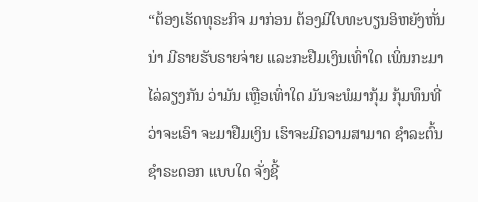“ຕ້ອງເຮັດທຸຣະກິຈ ມາກ່ອນ ຕ້ອງມີໃບທະບຽນອິຫຍັງຫັ່ນນ່າ ມີຣາຍຮັບຣາຍຈ່າຍ ແລະກະຢືມເງິນເທົ່າໃດ ເພິ່ນກະມາໄລ່ລຽງກັນ ວ່າມັນ ເຫຼືອເທົ່າໃດ ມັນຈະພໍມາກຸ້ມ ກຸ້ມທຶນທີ່ວ່າຈະເອົາ ຈະມາຢືມເງິນ ເຮົາຈະມີຄວາມສາມາດ ຊໍາລະຕົ້ນ ຊໍາຣະດອກ ແບບໃດ ຈັ່ງຊີ້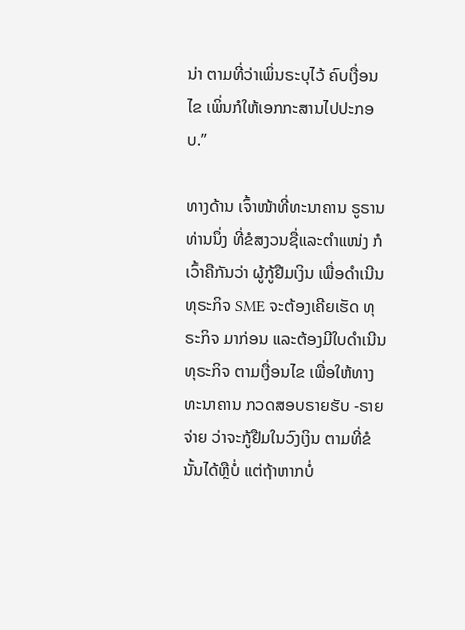ນ່າ ຕາມທີ່ວ່າເພິ່ນຣະບຸໄວ້ ຄົບເງື່ອນໄຂ ເພິ່ນກໍໃຫ້ເອກກະສານໄປປະກອບ.”

ທາງດ້ານ ເຈົ້າໜ້າທີ່ທະນາຄານ ຣູຣານ ທ່ານນຶ່ງ ທີ່ຂໍສງວນຊື່ແລະຕໍາແໜ່ງ ກໍເວົ້າຄືກັນວ່າ ຜູ້ກູ້ຢືມເງິນ ເພື່ອດໍາເນີນທຸຣະກິຈ SME ຈະຕ້ອງເຄີຍເຮັດ ທຸຣະກິຈ ມາກ່ອນ ແລະຕ້ອງມີໃບດໍາເນີນ ທຸຣະກິຈ ຕາມເງື່ອນໄຂ ເພື່ອໃຫ້ທາງທະນາຄານ ກວດສອບຣາຍຮັບ -ຣາຍຈ່າຍ ວ່າຈະກູ້ຢືມໃນວົງເງິນ ຕາມທີ່ຂໍນັ້ນໄດ້ຫຼືບໍ່ ແຕ່ຖ້າຫາກບໍ່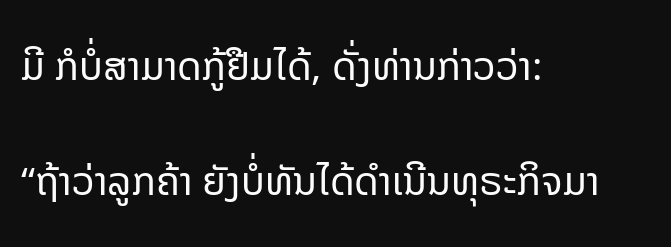ມີ ກໍບໍ່ສາມາດກູ້ຢືມໄດ້, ດັ່ງທ່ານກ່າວວ່າ:

“ຖ້າວ່າລູກຄ້າ ຍັງບໍ່ທັນໄດ້ດໍາເນີນທຸຣະກິຈມາ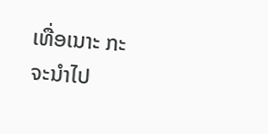ເທື່ອເນາະ ກະຈະນໍາໄປ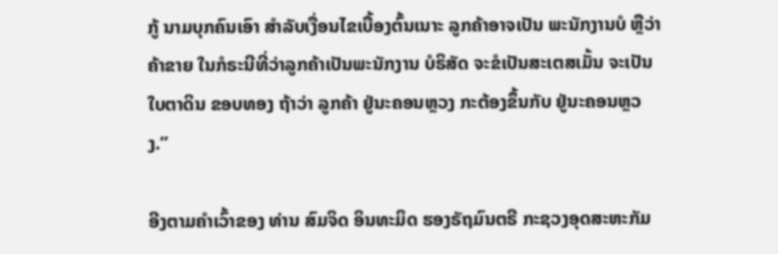ກູ້ ນາມບຸກຄົນເອົາ ສໍາລັບເງື່ອນໄຂເບື້ອງຕົ້ນເນາະ ລູກຄ້າອາຈເປັນ ພະນັກງານບໍ ຫຼືວ່າຄ້າຂາຍ ໃນກໍຣະນີທີ່ວ່າລູກຄ້າເປັນພະນັກງານ ບໍຣິສັດ ຈະຂໍເປັນສະເຕສເມັ້ນ ຈະເປັນໃບຕາດິນ ຂອບທອງ ຖ້າວ່າ ລູກຄ້າ ຢູ່ນະຄອນຫຼວງ ກະຕ້ອງຂຶ້ນກັບ ຢູ່ນະຄອນຫຼວງ.”

ອີງຕາມຄໍາເວົ້າຂອງ ທ່ານ ສົມຈິດ ອິນທະມິດ ຮອງຣັຖມົນຕຣີ ກະຊວງອຸດສະຫະກັມ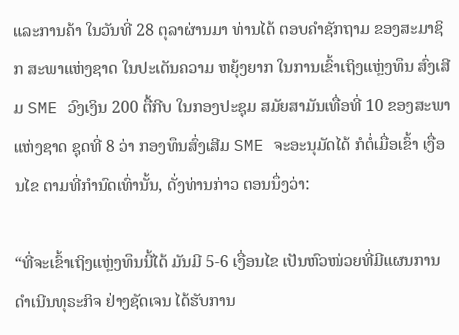ແລະການຄ້າ ໃນວັນທີ່ 28 ຕຸລາຜ່ານມາ ທ່ານໄດ້ ຕອບຄໍາຊັກຖາມ ຂອງສະມາຊິກ ສະພາແຫ່ງຊາດ ໃນປະເດັນຄວາມ ຫຍຸ້ງຍາກ ໃນການເຂົ້າເຖິງແຫຼ່ງທຶນ ສົ່ງເສີມ SME ວົງເງິນ 200 ຕື້ກີບ ໃນກອງປະຊຸມ ສມັຍສາມັນເທື່ອທີ່ 10 ຂອງສະພາ ແຫ່ງຊາດ ຊຸດທີ່ 8 ວ່າ ກອງທຶນສົ່ງເສີມ SME ຈະອະນຸມັດໄດ້ ກໍຕໍ່ເມື່ອເຂົ້າ ເງື່ອນໄຂ ຕາມທີ່ກໍານົດເທົ່ານັ້ນ, ດັ່ງທ່ານກ່າວ ຕອນນຶ່ງວ່າ:

“ທີ່ຈະເຂົ້າເຖິງແຫຼ່ງທຶນນີ້ໄດ້ ມັນມີ 5-6 ເງື່ອນໄຂ ເປັນຫົວໜ່ວຍທີ່ມີແຜນການ ດໍາເນີນທຸຣະກິຈ ຢ່າງຊັດເຈນ ໄດ້ຮັບການ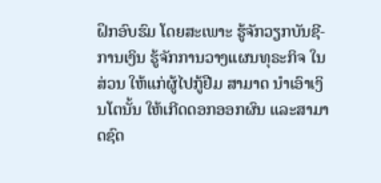ຝຶກອົບຮົມ ໂດຍສະເພາະ ຮູ້ຈັກວຽກບັນຊີ-ການເງິນ ຮູ້ຈັກການວາງແຜນທຸຣະກິຈ ໃນສ່ວນ ໃຫ້ແກ່ຜູ້ໄປກູ້ຢືມ ສາມາດ ນໍາເອົາເງິນໂຕນັ້ນ ໃຫ້ເກີດດອກອອກຜົນ ແລະສາມາດຊົດ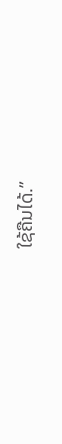ໃຊ້ຄືນໄດ້.”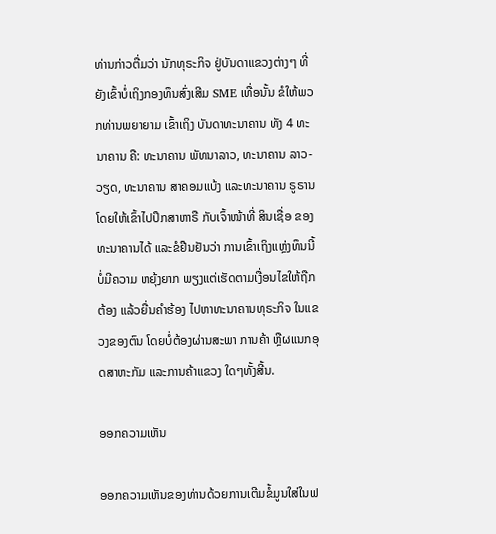ທ່ານກ່າວຕື່ມວ່າ ນັກທຸຣະກິຈ ຢູ່ບັນດາແຂວງຕ່າງໆ ທີ່ຍັງເຂົ້າບໍ່ເຖິງກອງທຶນສົ່ງເສີມ SME ເທື່ອນັ້ນ ຂໍໃຫ້ພວກທ່ານພຍາຍາມ ເຂົ້າເຖິງ ບັນດາທະນາຄານ ທັງ 4 ທະນາຄານ ຄື: ທະນາຄານ ພັທນາລາວ, ທະນາຄານ ລາວ-ວຽດ, ທະນາຄານ ສາຄອມແບ້ງ ແລະທະນາຄານ ຣູຣານ ໂດຍໃຫ້ເຂົ້າໄປປຶກສາຫາຣື ກັບເຈົ້າໜ້າທີ່ ສິນເຊື່ອ ຂອງ ທະນາຄານໄດ້ ແລະຂໍຢືນຢັນວ່າ ການເຂົ້າເຖິງແຫຼ່ງທຶນນີ້ ບໍ່ມີຄວາມ ຫຍຸ້ງຍາກ ພຽງແຕ່ເຮັດຕາມເງື່ອນໄຂໃຫ້ຖືກຕ້ອງ ແລ້ວຍື່ນຄໍາຮ້ອງ ໄປຫາທະນາຄານທຸຣະກິຈ ໃນແຂວງຂອງຕົນ ໂດຍບໍ່ຕ້ອງຜ່ານສະພາ ການຄ້າ ຫຼືຜແນກອຸດສາຫະກັມ ແລະການຄ້າແຂວງ ໃດໆທັ້ງສີ້ນ.

ອອກຄວາມເຫັນ

ອອກຄວາມເຫັນຂອງທ່ານດ້ວຍການເຕີມຂໍ້ມູນໃສ່ໃນຟ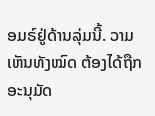ອມຣ໌ຢູ່ດ້ານລຸ່ມນີ້. ວາມເຫັນທັງໝົດ ຕ້ອງໄດ້ຖືກ ອະນຸມັດ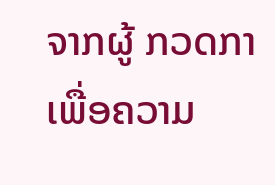ຈາກຜູ້ ກວດກາ ເພື່ອຄວາມ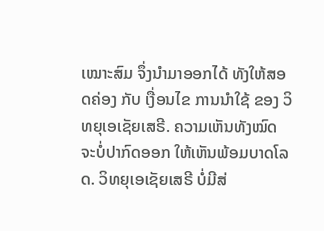ເໝາະສົມ ຈຶ່ງນໍາມາອອກໄດ້ ທັງໃຫ້ສອດຄ່ອງ ກັບ ເງື່ອນໄຂ ການນຳໃຊ້ ຂອງ ວິທຍຸເອເຊັຍເສຣີ. ຄວາມເຫັນທັງໝົດ ຈະບໍ່ປາກົດອອກ ໃຫ້ເຫັນພ້ອມບາດໂລດ. ວິທຍຸເອເຊັຍເສຣີ ບໍ່ມີສ່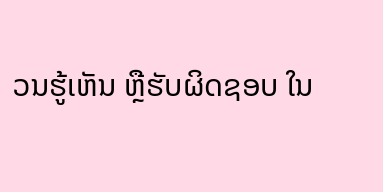ວນຮູ້ເຫັນ ຫຼືຮັບຜິດຊອບ ໃນ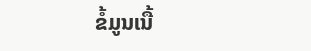ຂໍ້ມູນເນື້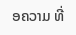ອຄວາມ ທີ່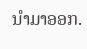ນໍາມາອອກ.